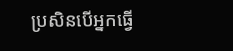ប្រសិនបើអ្នកធ្វើ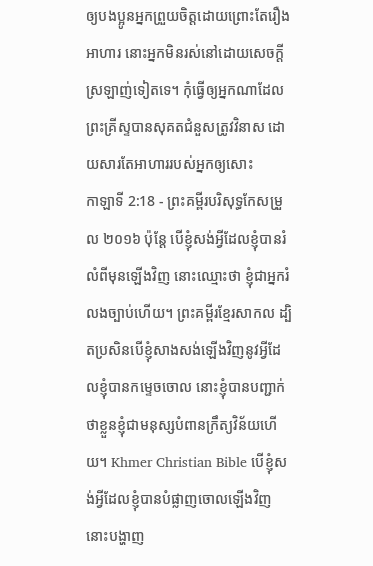ឲ្យបងប្អូនអ្នកព្រួយចិត្តដោយព្រោះតែរឿងអាហារ នោះអ្នកមិនរស់នៅដោយសេចក្ដីស្រឡាញ់ទៀតទេ។ កុំធ្វើឲ្យអ្នកណាដែលព្រះគ្រីស្ទបានសុគតជំនួសត្រូវវិនាស ដោយសារតែអាហាររបស់អ្នកឲ្យសោះ
កាឡាទី 2:18 - ព្រះគម្ពីរបរិសុទ្ធកែសម្រួល ២០១៦ ប៉ុន្ដែ បើខ្ញុំសង់អ្វីដែលខ្ញុំបានរំលំពីមុនឡើងវិញ នោះឈ្មោះថា ខ្ញុំជាអ្នករំលងច្បាប់ហើយ។ ព្រះគម្ពីរខ្មែរសាកល ដ្បិតប្រសិនបើខ្ញុំសាងសង់ឡើងវិញនូវអ្វីដែលខ្ញុំបានកម្ទេចចោល នោះខ្ញុំបានបញ្ជាក់ថាខ្លួនខ្ញុំជាមនុស្សបំពានក្រឹត្យវិន័យហើយ។ Khmer Christian Bible បើខ្ញុំសង់អ្វីដែលខ្ញុំបានបំផ្លាញចោលឡើងវិញ នោះបង្ហាញ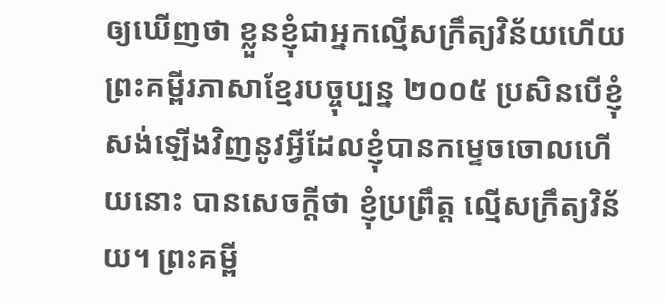ឲ្យឃើញថា ខ្លួនខ្ញុំជាអ្នកល្មើសក្រឹត្យវិន័យហើយ ព្រះគម្ពីរភាសាខ្មែរបច្ចុប្បន្ន ២០០៥ ប្រសិនបើខ្ញុំសង់ឡើងវិញនូវអ្វីដែលខ្ញុំបានកម្ទេចចោលហើយនោះ បានសេចក្ដីថា ខ្ញុំប្រព្រឹត្ត ល្មើសក្រឹត្យវិន័យ។ ព្រះគម្ពី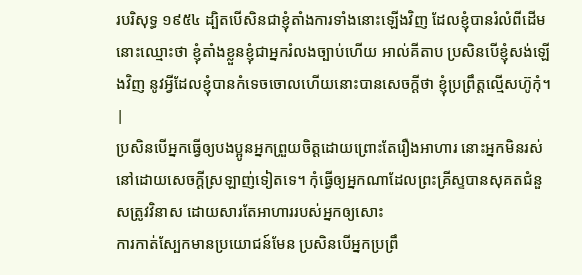របរិសុទ្ធ ១៩៥៤ ដ្បិតបើសិនជាខ្ញុំតាំងការទាំងនោះឡើងវិញ ដែលខ្ញុំបានរំលំពីដើម នោះឈ្មោះថា ខ្ញុំតាំងខ្លួនខ្ញុំជាអ្នករំលងច្បាប់ហើយ អាល់គីតាប ប្រសិនបើខ្ញុំសង់ឡើងវិញ នូវអ្វីដែលខ្ញុំបានកំទេចចោលហើយនោះបានសេចក្ដីថា ខ្ញុំប្រព្រឹត្ដល្មើសហ៊ូកុំ។ |
ប្រសិនបើអ្នកធ្វើឲ្យបងប្អូនអ្នកព្រួយចិត្តដោយព្រោះតែរឿងអាហារ នោះអ្នកមិនរស់នៅដោយសេចក្ដីស្រឡាញ់ទៀតទេ។ កុំធ្វើឲ្យអ្នកណាដែលព្រះគ្រីស្ទបានសុគតជំនួសត្រូវវិនាស ដោយសារតែអាហាររបស់អ្នកឲ្យសោះ
ការកាត់ស្បែកមានប្រយោជន៍មែន ប្រសិនបើអ្នកប្រព្រឹ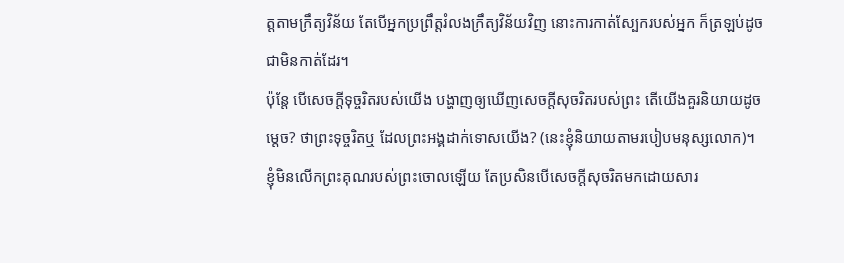ត្តតាមក្រឹត្យវិន័យ តែបើអ្នកប្រព្រឹត្តរំលងក្រឹត្យវិន័យវិញ នោះការកាត់ស្បែករបស់អ្នក ក៏ត្រឡប់ដូចជាមិនកាត់ដែរ។
ប៉ុន្តែ បើសេចក្តីទុច្ចរិតរបស់យើង បង្ហាញឲ្យឃើញសេចក្តីសុចរិតរបស់ព្រះ តើយើងគួរនិយាយដូចម្តេច? ថាព្រះទុច្ចរិតឬ ដែលព្រះអង្គដាក់ទោសយើង? (នេះខ្ញុំនិយាយតាមរបៀបមនុស្សលោក)។
ខ្ញុំមិនលើកព្រះគុណរបស់ព្រះចោលឡើយ តែប្រសិនបើសេចក្ដីសុចរិតមកដោយសារ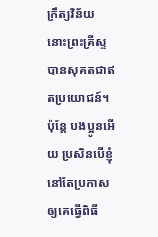ក្រឹត្យវិន័យ នោះព្រះគ្រីស្ទបានសុគតជាឥតប្រយោជន៍។
ប៉ុន្តែ បងប្អូនអើយ ប្រសិនបើខ្ញុំនៅតែប្រកាសឲ្យគេធ្វើពិធី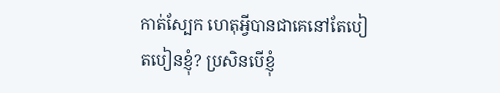កាត់ស្បែក ហេតុអ្វីបានជាគេនៅតែបៀតបៀនខ្ញុំ? ប្រសិនបើខ្ញុំ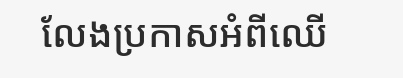លែងប្រកាសអំពីឈើ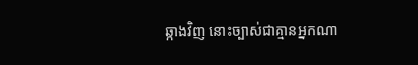ឆ្កាងវិញ នោះច្បាស់ជាគ្មានអ្នកណា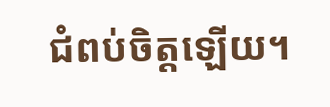ជំពប់ចិត្តឡើយ។